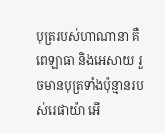បុត្ររបស់ហាណានា គឺពេឡាធា និងអេសាយ រួចមានបុត្រទាំងប៉ុន្មានរបស់រេផាយ៉ា អើ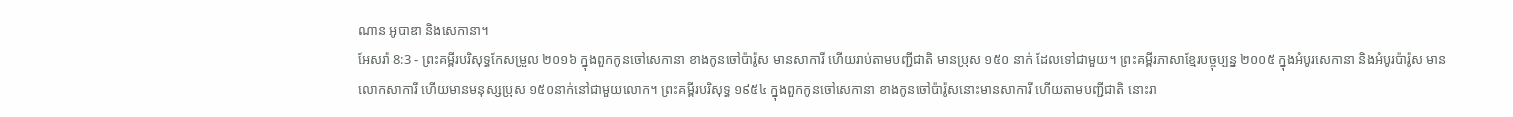ណាន អូបាឌា និងសេកានា។
អែសរ៉ា 8:3 - ព្រះគម្ពីរបរិសុទ្ធកែសម្រួល ២០១៦ ក្នុងពួកកូនចៅសេកានា ខាងកូនចៅប៉ារ៉ូស មានសាការី ហើយរាប់តាមបញ្ជីជាតិ មានប្រុស ១៥០ នាក់ ដែលទៅជាមួយ។ ព្រះគម្ពីរភាសាខ្មែរបច្ចុប្បន្ន ២០០៥ ក្នុងអំបូរសេកានា និងអំបូរប៉ារ៉ូស មានលោកសាការី ហើយមានមនុស្សប្រុស ១៥០នាក់នៅជាមួយលោក។ ព្រះគម្ពីរបរិសុទ្ធ ១៩៥៤ ក្នុងពួកកូនចៅសេកានា ខាងកូនចៅប៉ារ៉ូសនោះមានសាការី ហើយតាមបញ្ជីជាតិ នោះរា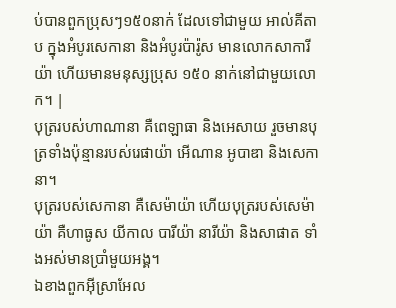ប់បានពួកប្រុសៗ១៥០នាក់ ដែលទៅជាមួយ អាល់គីតាប ក្នុងអំបូរសេកានា និងអំបូរប៉ារ៉ូស មានលោកសាការីយ៉ា ហើយមានមនុស្សប្រុស ១៥០ នាក់នៅជាមួយលោក។ |
បុត្ររបស់ហាណានា គឺពេឡាធា និងអេសាយ រួចមានបុត្រទាំងប៉ុន្មានរបស់រេផាយ៉ា អើណាន អូបាឌា និងសេកានា។
បុត្ររបស់សេកានា គឺសេម៉ាយ៉ា ហើយបុត្ររបស់សេម៉ាយ៉ា គឺហាធូស យីកាល បារីយ៉ា នារីយ៉ា និងសាផាត ទាំងអស់មានប្រាំមួយអង្គ។
ឯខាងពួកអ៊ីស្រាអែល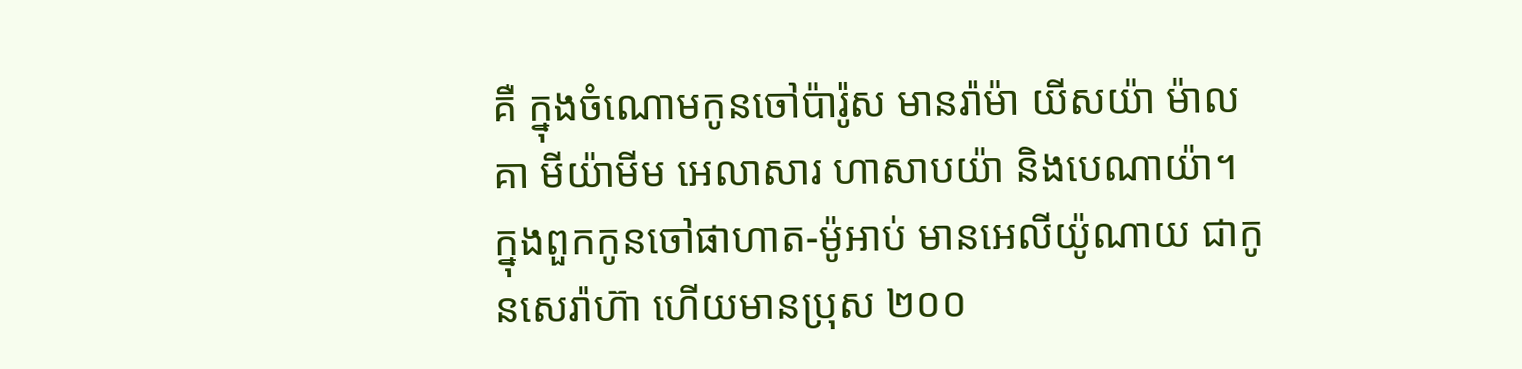គឺ ក្នុងចំណោមកូនចៅប៉ារ៉ូស មានរ៉ាម៉ា យីសយ៉ា ម៉ាលគា មីយ៉ាមីម អេលាសារ ហាសាបយ៉ា និងបេណាយ៉ា។
ក្នុងពួកកូនចៅផាហាត-ម៉ូអាប់ មានអេលីយ៉ូណាយ ជាកូនសេរ៉ាហ៊ា ហើយមានប្រុស ២០០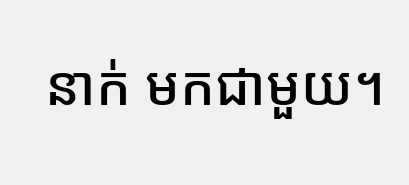នាក់ មកជាមួយ។